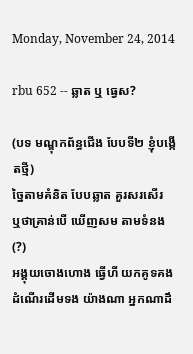Monday, November 24, 2014

rbu 652 -- ឆ្លាត ឬ ធ្វេស?

(បទ មណ្ឌុកព័ន្ធជើង បែបទី២ ខ្ញុំបង្កើតថ្មី)
ច្នៃតាមគំនិត បែបឆ្លាត គួរសរសើរ
ឬថាគ្រាន់បើ ឃើញសម តាមទំនង(?)
អង្គុយចោងហោង ធ្វើហី យកគូទគង
ដំណើរដើមទង យ៉ាងណា អ្នកណាដឹ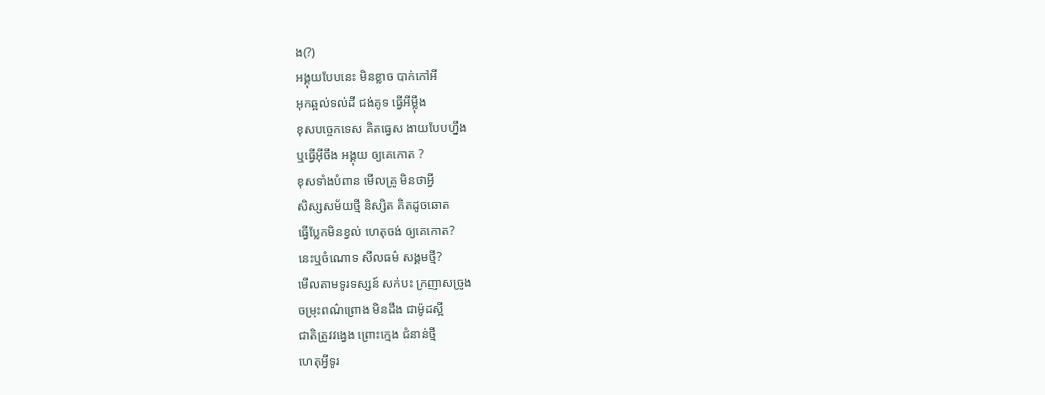ង(?)
អង្គុយបែបនេះ មិនខ្លាច បាក់កៅអី
អុកឆ្អល់ទល់ដី ជង់គូទ ធ្វើអីម្ល៉ឹង
ខុសបច្ចេកទេស គិតធ្វេស ងាយបែបហ្នឹង
ឬធ្វើអ៊ីចឹង អង្គុយ ឲ្យគេកោត ?
ខុសទាំងបំពាន មើលគ្រូ មិនថាអ្វី
សិស្សសម័យថ្មី និស្សិត គិតដូចឆោត
ធ្វើប្លែកមិនខ្វល់ ហេតុចង់ ឲ្យគេកោត?
នេះឬចំណោទ សីលធម៌ សង្គមថ្មី?
មើលតាមទូរទស្សន៍ សក់បះ ក្រញាសច្រូង
ចម្រុះពណ៌ព្រោង មិនដឹង ជាម៉ូដស្អី
ជាតិត្រូវវង្វេង ព្រោះក្មេង ជំនាន់ថ្មី
ហេតុអ្វីទូរ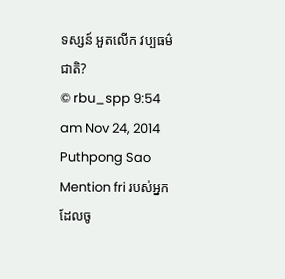ទស្សន៍ អួតលើក វប្បធម៌ជាតិ?
© rbu_spp 9:54 am Nov 24, 2014 Puthpong Sao
Mention fri របស់អ្នកដែលចូ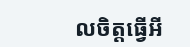លចិត្តធ្វើអី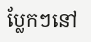ប្លែកៗនៅ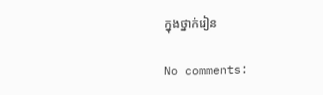ក្នុងថ្នាក់រៀន

No comments: